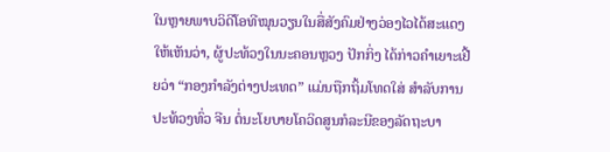ໃນຫຼາຍພາບວິດີໂອທີໝຸນວຽນໃນສື່ສັງຄົມຢ່າງວ່ອງໄວໄດ້ສະແດງໃຫ້ເຫັນວ່າ, ຜູ້ປະທ້ວງໃນນະຄອນຫຼວງ ປັກກິ່ງ ໄດ້ກ່າວຄຳເຍາະເຢີ້ຍວ່າ “ກອງກຳລັງຕ່າງປະເທດ” ແມ່ນຖືກຖິ້ມໂທດໃສ່ ສຳລັບການປະທ້ວງທົ່ວ ຈີນ ຕໍ່ນະໂຍບາຍໂຄວິດສູນກໍລະນີຂອງລັດຖະບາ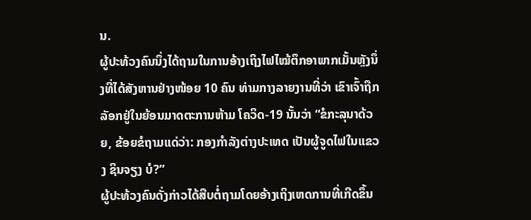ນ.
ຜູ້ປະທ້ວງຄົນນຶ່ງໄດ້ຖາມໃນການອ້າງເຖິງໄຟໄໝ້ຕຶກອາພາກເມັ້ນຫຼັງນຶ່ງທີ່ໄດ້ສັງຫານຢ່າງໜ້ອຍ 10 ຄົນ ທ່າມກາງລາຍງານທີ່ວ່າ ເຂົາເຈົ້າຖືກລັອກຢູ່ໃນຍ້ອນມາດຕະການຫ້າມ ໂຄວິດ-19 ນັ້ນວ່າ “ຂໍກະລຸນາດ້ວຍ, ຂ້ອຍຂໍຖາມແດ່ວ່າ: ກອງກຳລັງຕ່າງປະເທດ ເປັນຜູ້ຈູດໄຟໃນແຂວງ ຊິນຈຽງ ບໍ?”
ຜູ້ປະທ້ວງຄົນດັ່ງກ່າວໄດ້ສືບຕໍ່ຖາມໂດຍອ້າງເຖິງເຫດການທີ່ເກີດຂຶ້ນ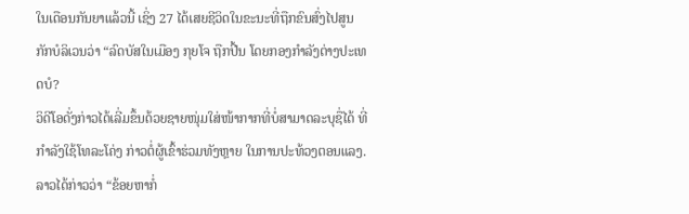ໃນເດືອນກັນຍາແລ້ວນີ້ ເຊິ່ງ 27 ໄດ້ເສຍຊີວິດໃນຂະນະທີ່ຖືກຂົນສົ່ງໄປສູນກັກບໍລິເວນວ່າ “ລົດບັສໃນເມືອງ ກຸຍໂຈ ຖືກປີ້ນ ໂດຍກອງກຳລັງຕ່າງປະເທດບໍ?
ວິດີໂອດັ່ງກ່າວໄດ້ເລີ່ມຂຶ້ນດ້ວຍຊາຍໜຸ່ມໃສ່ໜ້າກາກທີ່ບໍ່ສາມາດລະບຸຊື່ໄດ້ ທີ່ກຳລັງໃຊ້ໂທລະໂຄ່ງ ກ່າວຕໍ່ຜູ້ເຂົ້າຮ່ວມທັງຫຼາຍ ໃນການປະທ້ວງຕອນແລງ. ລາວໄດ້ກ່າວວ່າ “ຂ້ອຍຫາກໍ່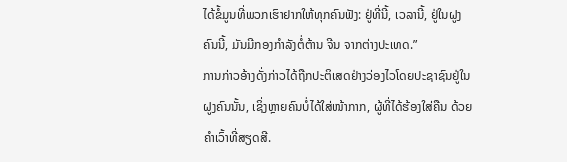ໄດ້ຂໍ້ມູນທີ່ພວກເຮົາຢາກໃຫ້ທຸກຄົນຟັງ: ຢູ່ທີ່ນີ້, ເວລານີ້, ຢູ່ໃນຝູງຄົນນີ້, ມັນມີກອງກຳລັງຕໍ່ຕ້ານ ຈີນ ຈາກຕ່າງປະເທດ.”
ການກ່າວອ້າງດັ່ງກ່າວໄດ້ຖືກປະຕິເສດຢ່າງວ່ອງໄວໂດຍປະຊາຊົນຢູ່ໃນຝູງຄົນນັ້ນ, ເຊິ່ງຫຼາຍຄົນບໍ່ໄດ້ໃສ່ໜ້າກາກ, ຜູ້ທີ່ໄດ້ຮ້ອງໃສ່ຄືນ ດ້ວຍຄຳເວົ້າທີ່ສຽດສີ.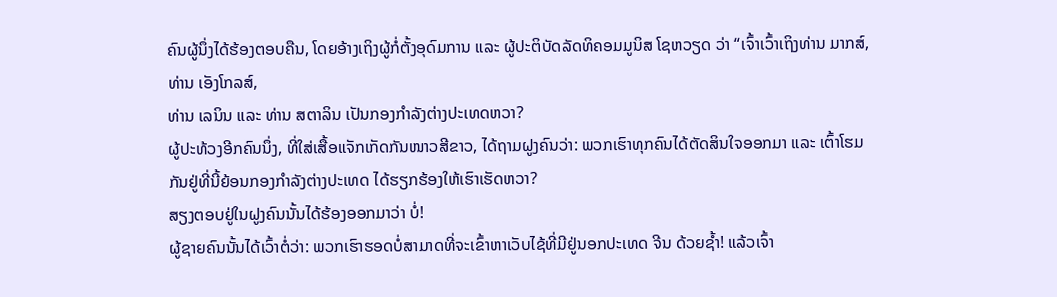ຄົນຜູ້ນຶ່ງໄດ້ຮ້ອງຕອບຄືນ, ໂດຍອ້າງເຖິງຜູ້ກໍ່ຕັ້ງອຸດົມການ ແລະ ຜູ້ປະຕິບັດລັດທິຄອມມູນິສ ໂຊຫວຽດ ວ່າ “ເຈົ້າເວົ້າເຖິງທ່ານ ມາກສ໌, ທ່ານ ເອັງໂກລສ໌,
ທ່ານ ເລນິນ ແລະ ທ່ານ ສຕາລິນ ເປັນກອງກຳລັງຕ່າງປະເທດຫວາ?
ຜູ້ປະທ້ວງອີກຄົນນຶ່ງ, ທີ່ໃສ່ເສື້ອແຈັກເກັດກັນໜາວສີຂາວ, ໄດ້ຖາມຝູງຄົນວ່າ: ພວກເຮົາທຸກຄົນໄດ້ຕັດສິນໃຈອອກມາ ແລະ ເຕົ້າໂຮມກັນຢູ່ທີ່ນີ້ຍ້ອນກອງກຳລັງຕ່າງປະເທດ ໄດ້ຮຽກຮ້ອງໃຫ້ເຮົາເຮັດຫວາ?
ສຽງຕອບຢູ່ໃນຝູງຄົນນັ້ນໄດ້ຮ້ອງອອກມາວ່າ ບໍ່!
ຜູ້ຊາຍຄົນນັ້ນໄດ້ເວົ້າຕໍ່ວ່າ: ພວກເຮົາຮອດບໍ່ສາມາດທີ່ຈະເຂົ້າຫາເວັບໄຊ້ທີ່ມີຢູ່ນອກປະເທດ ຈີນ ດ້ວຍຊ້ຳ! ແລ້ວເຈົ້າ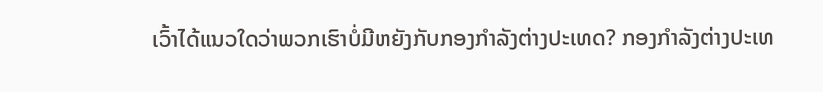ເວົ້າໄດ້ແນວໃດວ່າພວກເຮົາບໍ່ມີຫຍັງກັບກອງກຳລັງຕ່າງປະເທດ? ກອງກຳລັງຕ່າງປະເທ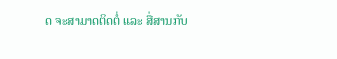ດ ຈະສາມາດຕິດຕໍ່ ແລະ ສື່ສານກັບ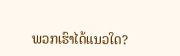ພວກເຮົາໄດ້ແນວໃດ?